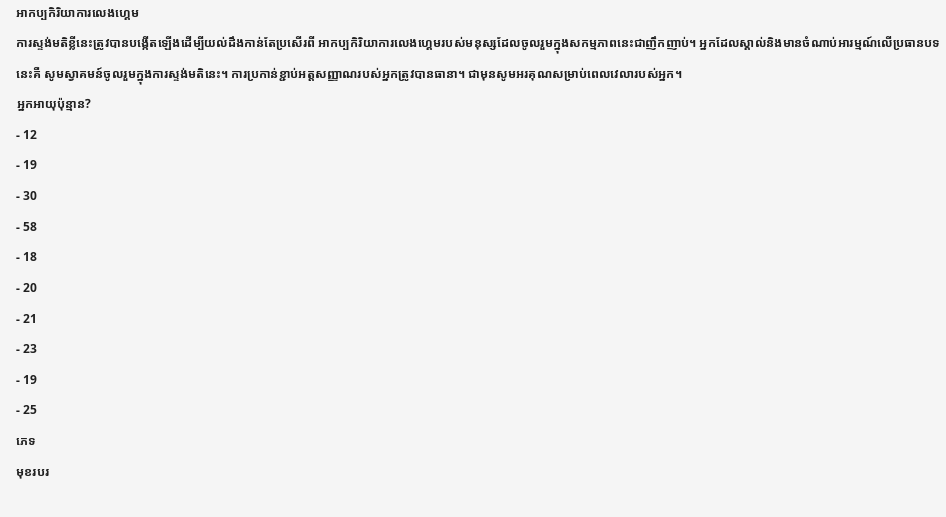អាកប្បកិរិយាការលេងហ្គេម
ការស្ទង់មតិខ្លីនេះត្រូវបានបង្កើតឡើងដើម្បីយល់ដឹងកាន់តែប្រសើរពី អាកប្បកិរិយាការលេងហ្គេមរបស់មនុស្សដែលចូលរួមក្នុងសកម្មភាពនេះជាញឹកញាប់។ អ្នកដែលស្គាល់និងមានចំណាប់អារម្មណ៍លើប្រធានបទនេះគឺ សូមស្វាគមន៍ចូលរួមក្នុងការស្ទង់មតិនេះ។ ការប្រកាន់ខ្ជាប់អត្តសញ្ញាណរបស់អ្នកត្រូវបានធានា។ ជាមុនសូមអរគុណសម្រាប់ពេលវេលារបស់អ្នក។
អ្នកអាយុប៉ុន្មាន?
- 12
- 19
- 30
- 58
- 18
- 20
- 21
- 23
- 19
- 25
ភេទ
មុខរបរ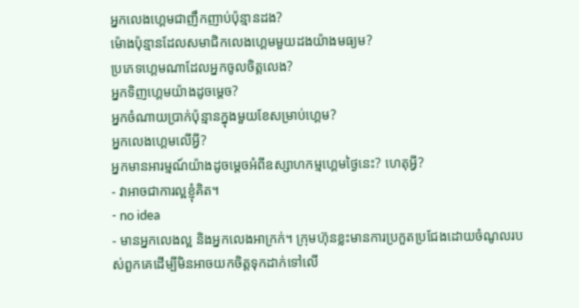អ្នកលេងហ្គេមជាញឹកញាប់ប៉ុន្មានដង?
ម៉ោងប៉ុន្មានដែលសមាជិកលេងហ្គេមមួយដងយ៉ាងមធ្យម?
ប្រភេទហ្គេមណាដែលអ្នកចូលចិត្តលេង?
អ្នកទិញហ្គេមយ៉ាងដូចម្តេច?
អ្នកចំណាយប្រាក់ប៉ុន្មានក្នុងមួយខែសម្រាប់ហ្គេម?
អ្នកលេងហ្គេមលើអ្វី?
អ្នកមានអារម្មណ៍យ៉ាងដូចម្តេចអំពីឧស្សាហកម្មហ្គេមថ្ងៃនេះ? ហេតុអ្វី?
- វាអាចជាការល្អខ្ញុំគិត។
- no idea
- មានអ្នកលេងល្អ និងអ្នកលេងអាក្រក់។ ក្រុមហ៊ុនខ្លះមានការប្រកួតប្រជែងដោយចំណូលរបស់ពួកគេដើម្បីមិនអាចយកចិត្តទុកដាក់ទៅលើ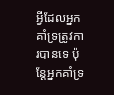អ្វីដែលអ្នកគាំទ្រត្រូវការបានទេ ប៉ុន្តែអ្នកគាំទ្រ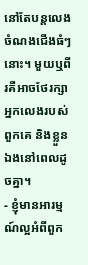នៅតែបន្តលេងចំណងជើងធំៗនោះ។ មួយឬពីរគឺអាចថែរក្សាអ្នកលេងរបស់ពួកគេ និងខ្លួនឯងនៅពេលដូចគ្នា។
- ខ្ញុំមានអារម្មណ៍ល្អអំពីពួក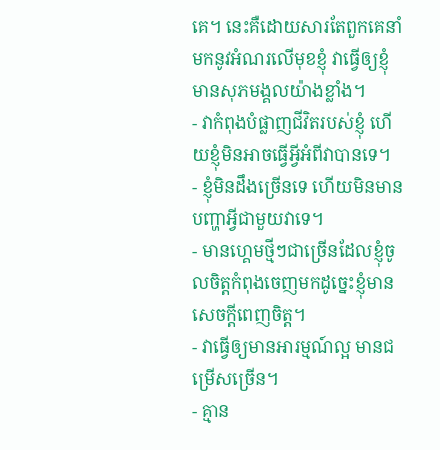គេ។ នេះគឺដោយសារតែពួកគេនាំមកនូវអំណរលើមុខខ្ញុំ វាធ្វើឲ្យខ្ញុំមានសុភមង្គលយ៉ាងខ្លាំង។
- វាកំពុងបំផ្លាញជីវិតរបស់ខ្ញុំ ហើយខ្ញុំមិនអាចធ្វើអ្វីអំពីវាបានទេ។
- ខ្ញុំមិនដឹងច្រើនទេ ហើយមិនមានបញ្ហាអ្វីជាមួយវាទេ។
- មានហ្គេមថ្មីៗជាច្រើនដែលខ្ញុំចូលចិត្តកំពុងចេញមកដូច្នេះខ្ញុំមានសេចក្តីពេញចិត្ត។
- វាធ្វើឲ្យមានអារម្មណ៍ល្អ មានជម្រើសច្រើន។
- គ្មាន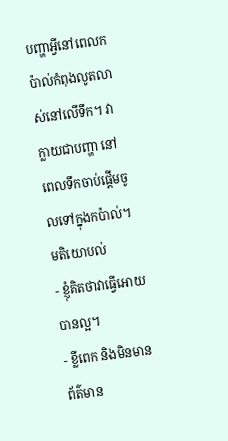បញ្ហាអ្វីនៅពេលកប៉ាល់កំពុងលូតលាស់នៅលើទឹក។ វាក្លាយជាបញ្ហា នៅពេលទឹកចាប់ផ្តើមចូលទៅក្នុងកប៉ាល់។
មតិយោបល់
- ខ្ញុំគិតថាវាធ្វើអោយបានល្អ។
- ខ្លីពេក និងមិនមានព័ត៌មាន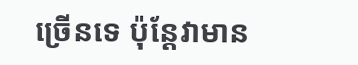ច្រើនទេ ប៉ុន្តែវាមាន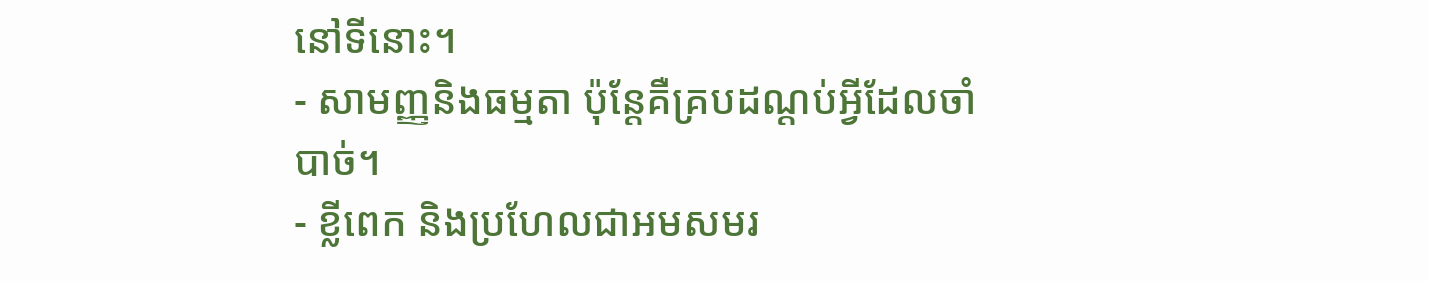នៅទីនោះ។
- សាមញ្ញនិងធម្មតា ប៉ុន្តែគឺគ្របដណ្តប់អ្វីដែលចាំបាច់។
- ខ្លីពេក និងប្រហែលជាអមសមរ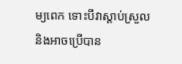ម្យពេក ទោះបីវាស្តាប់ស្រួលនិងអាចប្រើបាន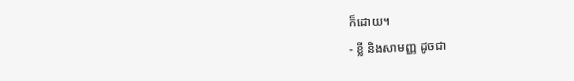ក៏ដោយ។
- ខ្លី និងសាមញ្ញ ដូចជា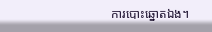ការបោះឆ្នោតឯង។